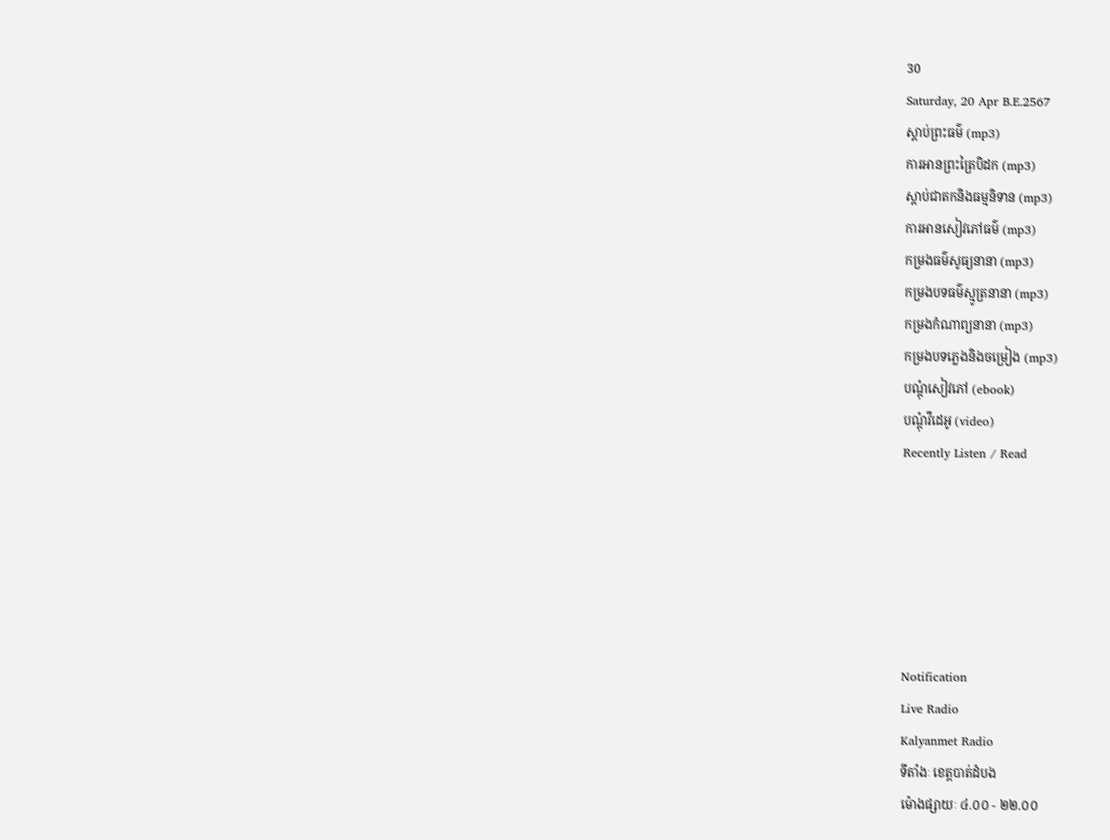30
Saturday, 20 Apr B.E.2567
ស្តាប់ព្រះធម៌ (mp3)
ការអានព្រះត្រៃបិដក (mp3)
ស្តាប់ជាតកនិងធម្មនិទាន (mp3)
ការអានសៀវភៅធម៌ (mp3)
កម្រងធម៌សូធ្យនានា (mp3)
កម្រងបទធម៌ស្មូត្រនានា (mp3)
កម្រងកំណាព្យនានា (mp3)
កម្រងបទភ្លេងនិងចម្រៀង (mp3)
បណ្តុំសៀវភៅ (ebook)
បណ្តុំវីដេអូ (video)
Recently Listen / Read






Notification
Live Radio
Kalyanmet Radio
ទីតាំងៈ ខេត្តបាត់ដំបង
ម៉ោងផ្សាយៈ ៤.០០ - ២២.០០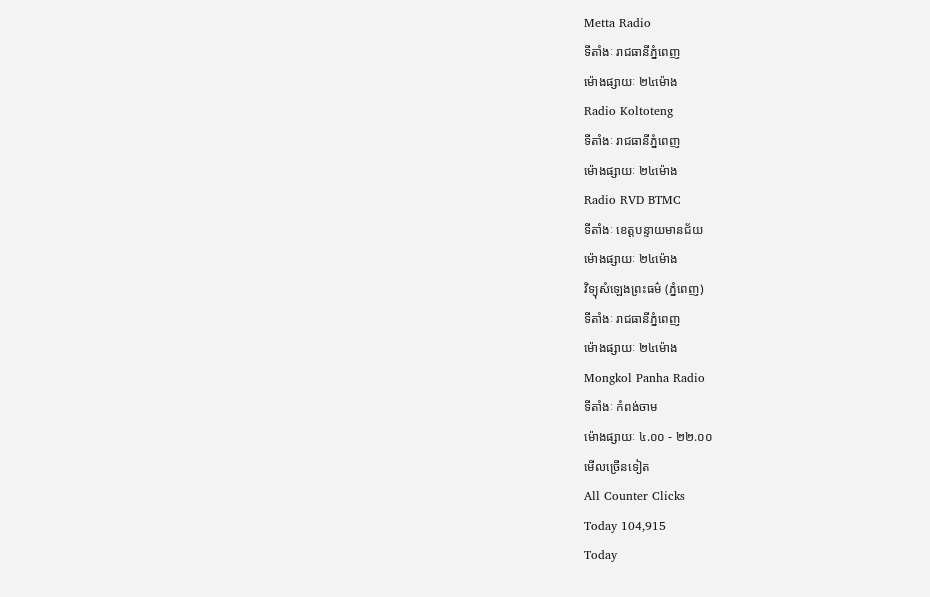Metta Radio
ទីតាំងៈ រាជធានីភ្នំពេញ
ម៉ោងផ្សាយៈ ២៤ម៉ោង
Radio Koltoteng
ទីតាំងៈ រាជធានីភ្នំពេញ
ម៉ោងផ្សាយៈ ២៤ម៉ោង
Radio RVD BTMC
ទីតាំងៈ ខេត្តបន្ទាយមានជ័យ
ម៉ោងផ្សាយៈ ២៤ម៉ោង
វិទ្យុសំឡេងព្រះធម៌ (ភ្នំពេញ)
ទីតាំងៈ រាជធានីភ្នំពេញ
ម៉ោងផ្សាយៈ ២៤ម៉ោង
Mongkol Panha Radio
ទីតាំងៈ កំពង់ចាម
ម៉ោងផ្សាយៈ ៤.០០ - ២២.០០
មើលច្រើនទៀត
All Counter Clicks
Today 104,915
Today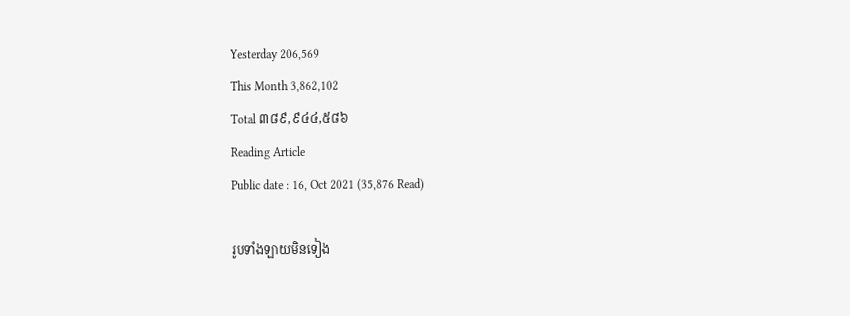Yesterday 206,569
This Month 3,862,102
Total ៣៨៩,៩៤៤,៥៨៦
Reading Article
Public date : 16, Oct 2021 (35,876 Read)

រូបទាំងឡាយមិនទៀង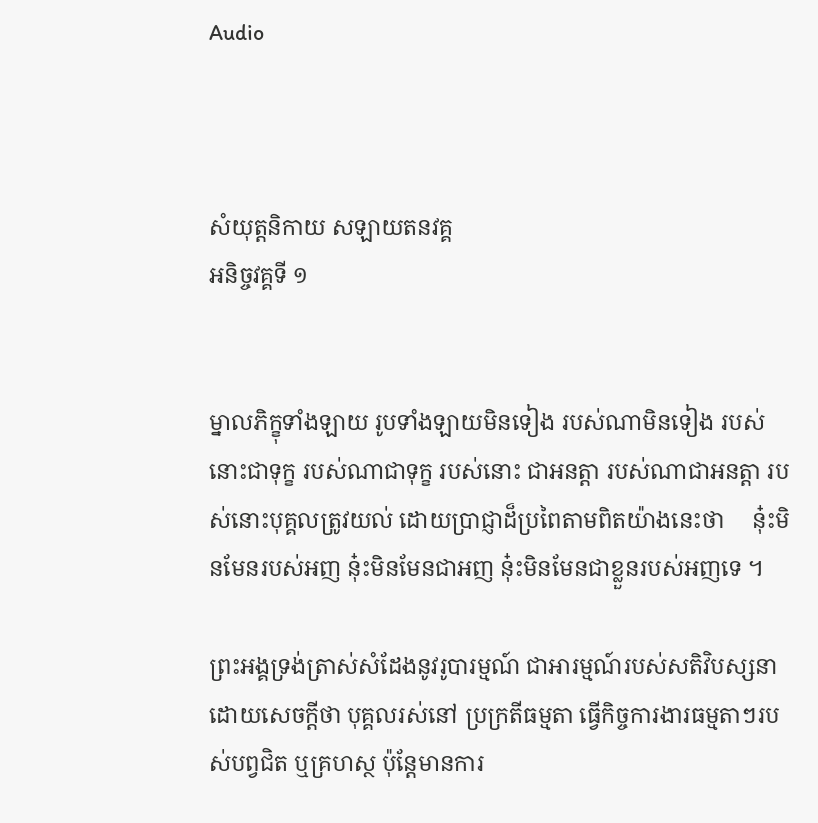Audio



សំយុត្តនិកាយ សឡាយតនវគ្គ
អនិច្ចវគ្គទី ១


ម្នាលភិក្ខុទាំងឡាយ រូបទាំងឡាយមិនទៀង របស់ណាមិនទៀង របស់នោះជាទុក្ខ របស់ណាជាទុក្ខ របស់នោះ ជាអនត្តា របស់ណាជាអនត្តា របស់នោះបុគ្គលត្រូវយល់ ដោយប្រាជ្ញាដ៏ប្រពៃតាមពិតយ៉ាងនេះថា     នុ៎ះមិនមែនរបស់អញ នុ៎ះមិនមែនជាអញ នុ៎ះមិនមែនជាខ្លួនរបស់អញទេ ។

ព្រះអង្គទ្រង់ត្រាស់សំដែងនូវរូបារម្មណ៍ ជាអារម្មណ៍របស់សតិវិបស្សនា ដោយសេចក្តីថា បុគ្គលរស់នៅ ប្រក្រតីធម្មតា ធ្វើកិច្ចការងារធម្មតាៗរបស់បព្វជិត ឬគ្រហស្ថ ប៉ុន្តែមានការ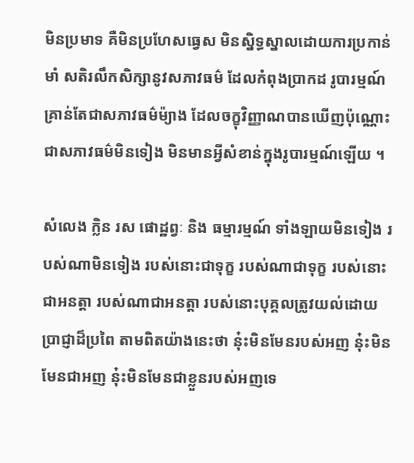មិនប្រមាទ គឺមិនប្រហែសធ្វេស មិនស្និទ្ធស្នាលដោយការប្រកាន់មាំ សតិរលឹកសិក្សានូវសភាវធម៌ ដែលកំពុងប្រាកដ រូបារម្មណ៍គ្រាន់តែជាសភាវធម៌ម៉្យាង ដែលចក្ខុវិញ្ញាណបានឃើញប៉ុណ្ណោះ ជាសភាវធម៌មិនទៀង មិនមានអ្វីសំខាន់ក្នុងរូបារម្មណ៍ឡើយ ។

សំលេង ក្លិន រស ផោដ្ឋព្វៈ និង ធម្មារម្មណ៍ ទាំងឡាយមិនទៀង របស់ណាមិនទៀង របស់នោះជាទុក្ខ របស់ណាជាទុក្ខ របស់នោះជាអនត្តា របស់ណាជាអនត្តា របស់នោះបុគ្គលត្រូវយល់ដោយប្រាជ្ញាដ៏ប្រពៃ តាមពិតយ៉ាងនេះថា នុ៎ះមិនមែនរបស់អញ នុ៎ះមិនមែនជាអញ នុ៎ះមិនមែនជាខ្លួនរបស់អញទេ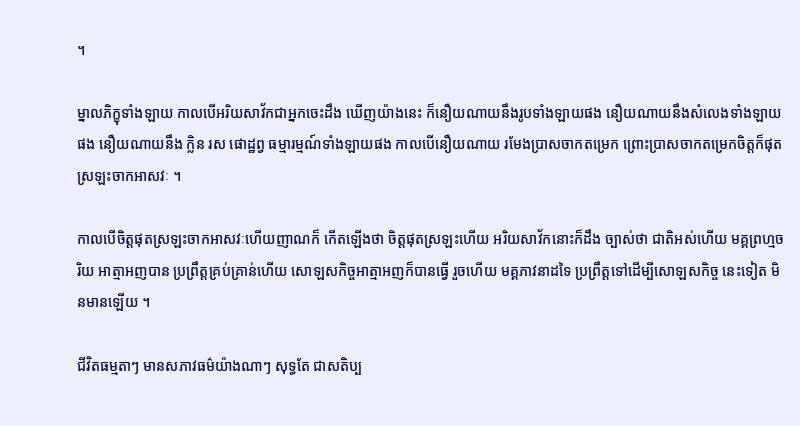។

ម្នាលភិក្ខុទាំងឡាយ កាលបើអរិយសាវ័កជាអ្នកចេះដឹង ឃើញយ៉ាងនេះ ក៏នឿយណាយនឹងរូបទាំងឡាយផង នឿយណាយនឹងសំលេងទាំងឡាយផង នឿយណាយនឹង ក្លិន រស ផោដ្ឋព្វ ធម្មារម្មណ៍ទាំងឡាយផង កាលបើនឿយណាយ រមែងប្រាសចាកតម្រេក ព្រោះប្រាសចាកតម្រេកចិត្តក៏ផុត ស្រឡះចាកអាសវៈ ។

កាលបើចិត្តផុតស្រឡះចាកអាសវៈហើយញាណក៏ កើតឡើងថា ចិត្តផុតស្រឡះហើយ អរិយសាវ័កនោះក៏ដឹង ច្បាស់ថា ជាតិអស់ហើយ មគ្គព្រហ្មចរិយ អាត្មាអញបាន ប្រព្រឹត្តគ្រប់គ្រាន់ហើយ សោឡសកិច្ចអាត្មាអញក៏បានធ្វើ រួចហើយ មគ្គភាវនាដទៃ ប្រព្រឹត្តទៅដើម្បីសោឡសកិច្ច នេះទៀត មិនមានឡើយ ។

ជីវិតធម្មតាៗ មានសភាវធម៌យ៉ាងណាៗ សុទ្ធតែ ជាសតិប្ប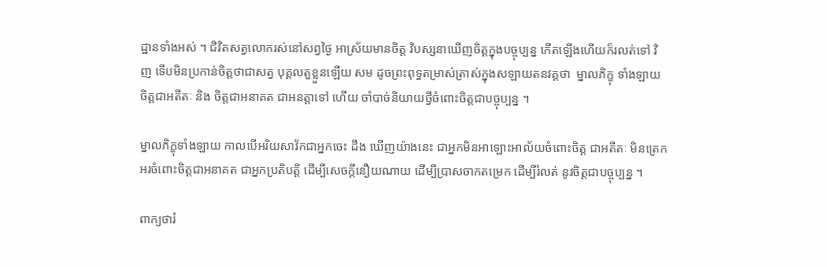ដ្ឋានទាំងអស់ ។ ជិវិតសត្វលោករស់នៅសព្វថ្ងៃ អាស្រ័យមានចិត្ត វិបស្សនាឃើញចិត្តក្នុងបច្ចុប្បន្ន កើតឡើងហើយក៏រលត់ទៅ វិញ ទើបមិនប្រកាន់ចិត្តថាជាសត្វ បុគ្គលតួខ្លួនឡើយ សម ដូចព្រះពុទ្ធតម្រាស់ត្រាស់ក្នុងសឡាយតនវគ្គថា  ម្នាលភិក្ខុ ទាំងឡាយ ចិត្តជាអតីតៈ និង ចិត្តជាអនាគត ជាអនត្តាទៅ ហើយ ចាំបាច់និយាយថ្វីចំពោះចិត្តជាបច្ចុប្បន្ន ។

ម្នាលភិក្ខុទាំងឡាយ កាលបើអរិយសាវ័កជាអ្នកចេះ ដឹង ឃើញយ៉ាងនេះ ជាអ្នកមិនអាឡោះអាល័យចំពោះចិត្ត ជាអតីតៈ មិនត្រេកអរចំពោះចិត្តជាអនាគត ជាអ្នកប្រតិបត្តិ ដើម្បីសេចក្តីនឿយណាយ ដើម្បីប្រាសចាកតម្រេក ដើម្បីរំលត់ នូវចិត្តជាបច្ចុប្បន្ន ។

ពាក្យថារំ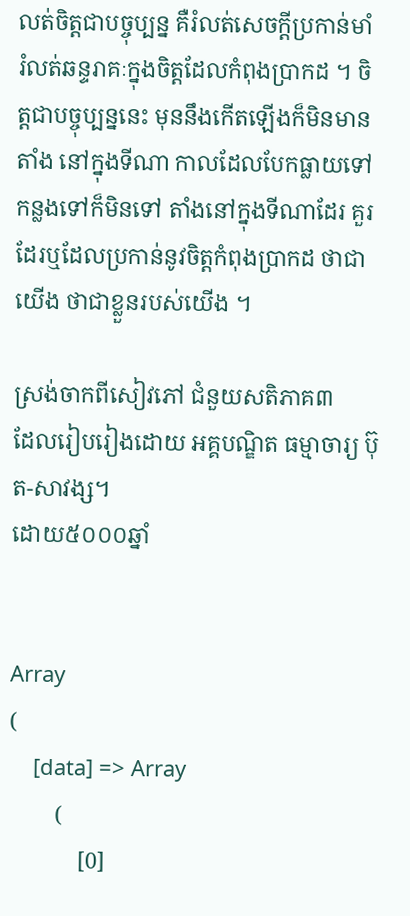លត់ចិត្តជាបច្ចុប្បន្ន គឺរំលត់សេចក្តីប្រកាន់មាំ រំលត់ឆន្ទរាគៈក្នុងចិត្តដែលកំពុងប្រាកដ ។ ចិត្តជាបច្ចុប្បន្ននេះ មុននឹងកើតឡើងក៏មិនមានតាំង នៅក្នុងទីណា កាលដែលបែកធ្លាយទៅ កន្លងទៅក៏មិនទៅ តាំងនៅក្នុងទីណាដែរ គួរដែរឬដែលប្រកាន់នូវចិត្តកំពុងប្រាកដ ថាជាយើង ថាជាខ្លួនរបស់យើង ។

ស្រង់ចាកពីសៀវភៅ ជំនួយសតិភាគ៣
ដែលរៀបរៀងដោយ អគ្គបណ្ឌិត ធម្មាចារ្យ ប៊ុត-សាវង្ស។
ដោយ៥០០០ឆ្នាំ


Array
(
    [data] => Array
        (
            [0]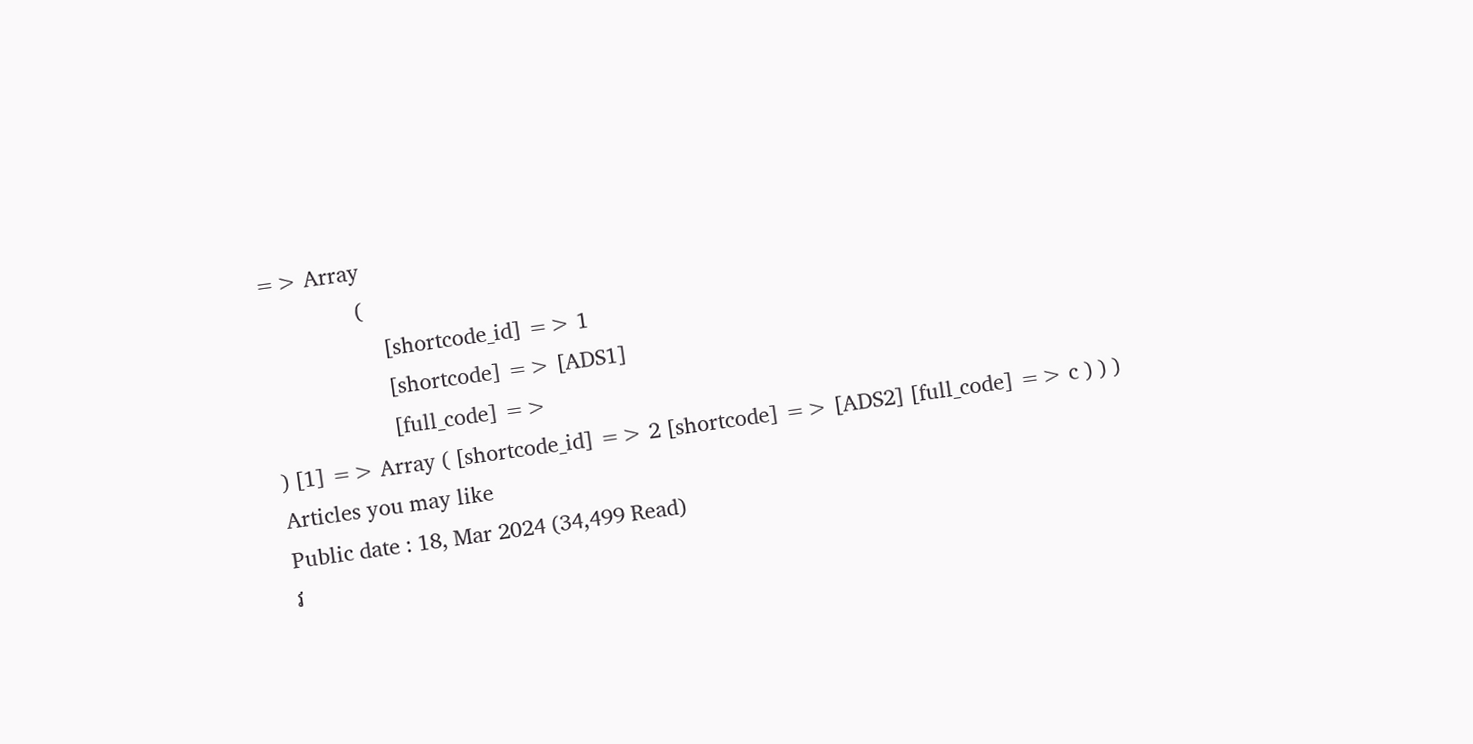=> Array
                (
                    [shortcode_id] => 1
                    [shortcode] => [ADS1]
                    [full_code] =>
) [1] => Array ( [shortcode_id] => 2 [shortcode] => [ADS2] [full_code] => c ) ) )
Articles you may like
Public date : 18, Mar 2024 (34,499 Read)
វ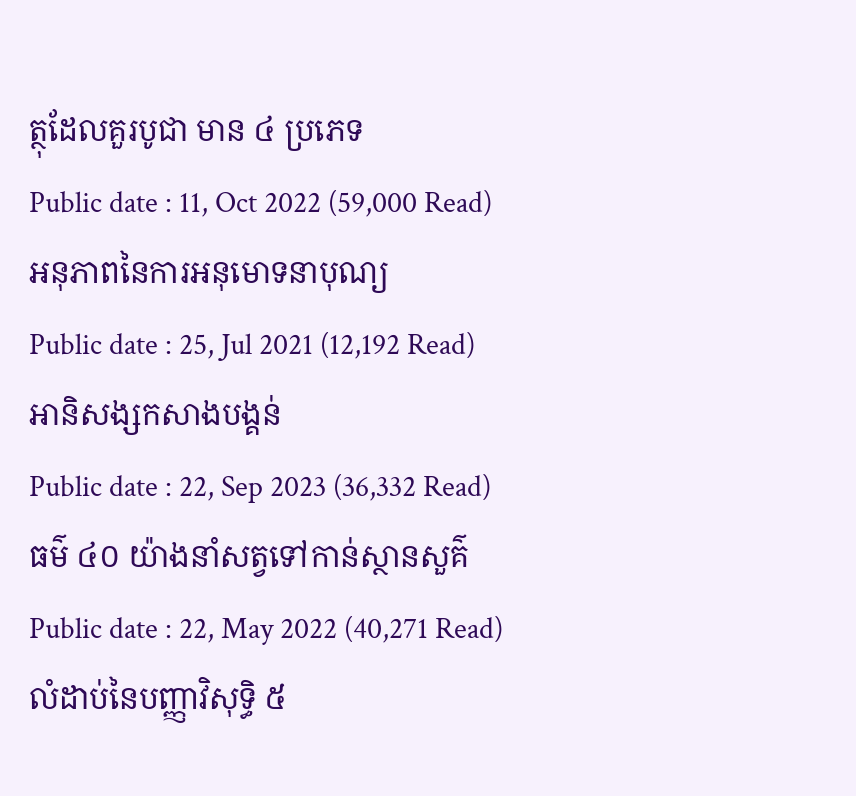ត្ថុដែលគួរបូជា មាន ៤ ប្រភេទ
Public date : 11, Oct 2022 (59,000 Read)
អនុភាពនៃការអនុមោទនាបុណ្យ
Public date : 25, Jul 2021 (12,192 Read)
អានិសង្សកសាងបង្គន់
Public date : 22, Sep 2023 (36,332 Read)
ធម៌ ៤០ យ៉ាងនាំសត្វទៅកាន់ស្ថានសួគ៌
Public date : 22, May 2022 (40,271 Read)
លំដាប់នៃបញ្ញាវិសុទ្ធិ ៥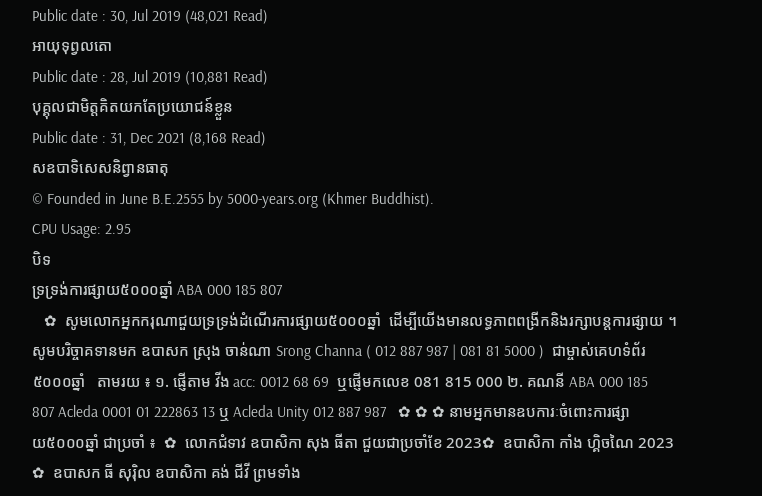Public date : 30, Jul 2019 (48,021 Read)
អាយុទុព្វលតោ
Public date : 28, Jul 2019 (10,881 Read)
បុគ្គុលជាមិត្តគិតយកតែប្រយោជន៍ខ្លួន
Public date : 31, Dec 2021 (8,168 Read)
សឧបាទិសេសនិព្វានធាតុ
© Founded in June B.E.2555 by 5000-years.org (Khmer Buddhist).
CPU Usage: 2.95
បិទ
ទ្រទ្រង់ការផ្សាយ៥០០០ឆ្នាំ ABA 000 185 807
   ✿  សូមលោកអ្នកករុណាជួយទ្រទ្រង់ដំណើរការផ្សាយ៥០០០ឆ្នាំ  ដើម្បីយើងមានលទ្ធភាពពង្រីកនិងរក្សាបន្តការផ្សាយ ។  សូមបរិច្ចាគទានមក ឧបាសក ស្រុង ចាន់ណា Srong Channa ( 012 887 987 | 081 81 5000 )  ជាម្ចាស់គេហទំព័រ៥០០០ឆ្នាំ   តាមរយ ៖ ១. ផ្ញើតាម វីង acc: 0012 68 69  ឬផ្ញើមកលេខ 081 815 000 ២. គណនី ABA 000 185 807 Acleda 0001 01 222863 13 ឬ Acleda Unity 012 887 987   ✿ ✿ ✿ នាមអ្នកមានឧបការៈចំពោះការផ្សាយ៥០០០ឆ្នាំ ជាប្រចាំ ៖  ✿  លោកជំទាវ ឧបាសិកា សុង ធីតា ជួយជាប្រចាំខែ 2023✿  ឧបាសិកា កាំង ហ្គិចណៃ 2023 ✿  ឧបាសក ធី សុរ៉ិល ឧបាសិកា គង់ ជីវី ព្រមទាំង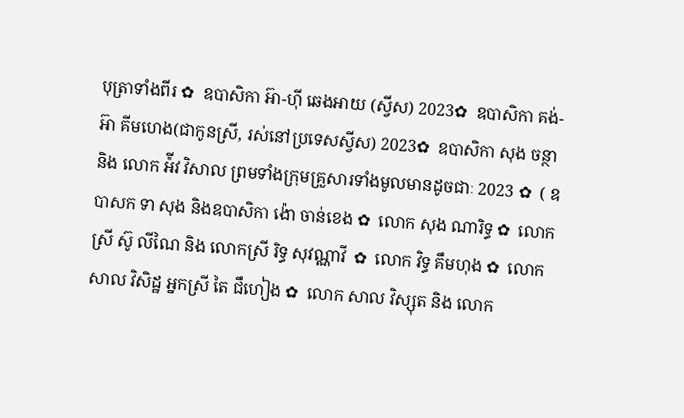បុត្រាទាំងពីរ ✿  ឧបាសិកា អ៊ា-ហុី ឆេងអាយ (ស្វីស) 2023✿  ឧបាសិកា គង់-អ៊ា គីមហេង(ជាកូនស្រី, រស់នៅប្រទេសស្វីស) 2023✿  ឧបាសិកា សុង ចន្ថា និង លោក អ៉ីវ វិសាល ព្រមទាំងក្រុមគ្រួសារទាំងមូលមានដូចជាៈ 2023 ✿  ( ឧបាសក ទា សុង និងឧបាសិកា ង៉ោ ចាន់ខេង ✿  លោក សុង ណារិទ្ធ ✿  លោកស្រី ស៊ូ លីណៃ និង លោកស្រី រិទ្ធ សុវណ្ណាវី  ✿  លោក វិទ្ធ គឹមហុង ✿  លោក សាល វិសិដ្ឋ អ្នកស្រី តៃ ជឹហៀង ✿  លោក សាល វិស្សុត និង លោក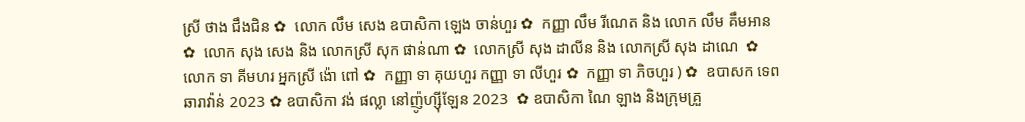ស្រី ថាង ជឹងជិន ✿  លោក លឹម សេង ឧបាសិកា ឡេង ចាន់ហួរ ✿  កញ្ញា លឹម រីណេត និង លោក លឹម គឹមអាន ✿  លោក សុង សេង និង លោកស្រី សុក ផាន់ណា ✿  លោកស្រី សុង ដាលីន និង លោកស្រី សុង ដាណេ  ✿  លោក ទា គីមហរ អ្នកស្រី ង៉ោ ពៅ ✿  កញ្ញា ទា គុយហួរ កញ្ញា ទា លីហួរ ✿  កញ្ញា ទា ភិចហួរ ) ✿  ឧបាសក ទេព ឆារាវ៉ាន់ 2023 ✿ ឧបាសិកា វង់ ផល្លា នៅញ៉ូហ្ស៊ីឡែន 2023  ✿ ឧបាសិកា ណៃ ឡាង និងក្រុមគ្រួ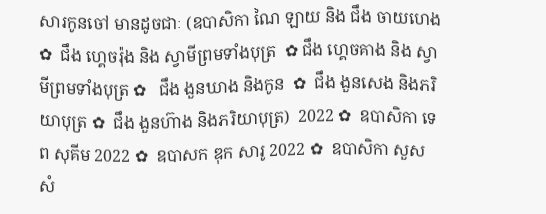សារកូនចៅ មានដូចជាៈ (ឧបាសិកា ណៃ ឡាយ និង ជឹង ចាយហេង  ✿  ជឹង ហ្គេចរ៉ុង និង ស្វាមីព្រមទាំងបុត្រ  ✿ ជឹង ហ្គេចគាង និង ស្វាមីព្រមទាំងបុត្រ ✿   ជឹង ងួនឃាង និងកូន  ✿  ជឹង ងួនសេង និងភរិយាបុត្រ ✿  ជឹង ងួនហ៊ាង និងភរិយាបុត្រ)  2022 ✿  ឧបាសិកា ទេព សុគីម 2022 ✿  ឧបាសក ឌុក សារូ 2022 ✿  ឧបាសិកា សួស សំ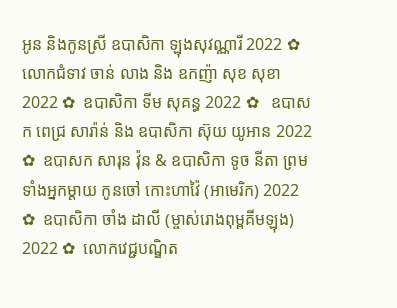អូន និងកូនស្រី ឧបាសិកា ឡុងសុវណ្ណារី 2022 ✿  លោកជំទាវ ចាន់ លាង និង ឧកញ៉ា សុខ សុខា 2022 ✿  ឧបាសិកា ទីម សុគន្ធ 2022 ✿   ឧបាសក ពេជ្រ សារ៉ាន់ និង ឧបាសិកា ស៊ុយ យូអាន 2022 ✿  ឧបាសក សារុន វ៉ុន & ឧបាសិកា ទូច នីតា ព្រមទាំងអ្នកម្តាយ កូនចៅ កោះហាវ៉ៃ (អាមេរិក) 2022 ✿  ឧបាសិកា ចាំង ដាលី (ម្ចាស់រោងពុម្ពគីមឡុង) 2022 ✿  លោកវេជ្ជបណ្ឌិត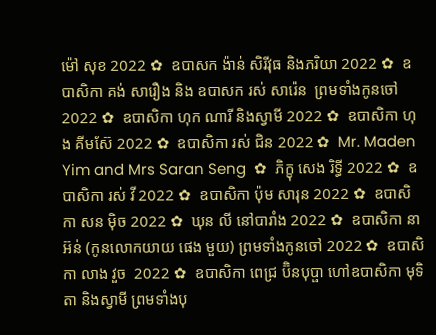ម៉ៅ សុខ 2022 ✿  ឧបាសក ង៉ាន់ សិរីវុធ និងភរិយា 2022 ✿  ឧបាសិកា គង់ សារឿង និង ឧបាសក រស់ សារ៉េន  ព្រមទាំងកូនចៅ 2022 ✿  ឧបាសិកា ហុក ណារី និងស្វាមី 2022 ✿  ឧបាសិកា ហុង គីមស៊ែ 2022 ✿  ឧបាសិកា រស់ ជិន 2022 ✿  Mr. Maden Yim and Mrs Saran Seng  ✿  ភិក្ខុ សេង រិទ្ធី 2022 ✿  ឧបាសិកា រស់ វី 2022 ✿  ឧបាសិកា ប៉ុម សារុន 2022 ✿  ឧបាសិកា សន ម៉ិច 2022 ✿  ឃុន លី នៅបារាំង 2022 ✿  ឧបាសិកា នា អ៊ន់ (កូនលោកយាយ ផេង មួយ) ព្រមទាំងកូនចៅ 2022 ✿  ឧបាសិកា លាង វួច  2022 ✿  ឧបាសិកា ពេជ្រ ប៊ិនបុប្ផា ហៅឧបាសិកា មុទិតា និងស្វាមី ព្រមទាំងបុ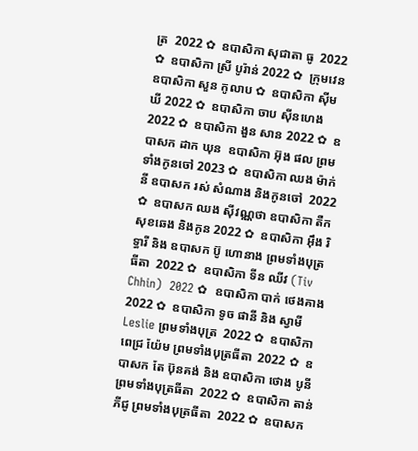ត្រ  2022 ✿  ឧបាសិកា សុជាតា ធូ  2022 ✿  ឧបាសិកា ស្រី បូរ៉ាន់ 2022 ✿  ក្រុមវេន ឧបាសិកា សួន កូលាប ✿  ឧបាសិកា ស៊ីម ឃី 2022 ✿  ឧបាសិកា ចាប ស៊ីនហេង 2022 ✿  ឧបាសិកា ងួន សាន 2022 ✿  ឧបាសក ដាក ឃុន  ឧបាសិកា អ៊ុង ផល ព្រមទាំងកូនចៅ 2023 ✿  ឧបាសិកា ឈង ម៉ាក់នី ឧបាសក រស់ សំណាង និងកូនចៅ  2022 ✿  ឧបាសក ឈង សុីវណ្ណថា ឧបាសិកា តឺក សុខឆេង និងកូន 2022 ✿  ឧបាសិកា អុឹង រិទ្ធារី និង ឧបាសក ប៊ូ ហោនាង ព្រមទាំងបុត្រធីតា  2022 ✿  ឧបាសិកា ទីន ឈីវ (Tiv Chhin)  2022 ✿  ឧបាសិកា បាក់ ថេងគាង 2022 ✿  ឧបាសិកា ទូច ផានី និង ស្វាមី Leslie ព្រមទាំងបុត្រ  2022 ✿  ឧបាសិកា ពេជ្រ យ៉ែម ព្រមទាំងបុត្រធីតា  2022 ✿  ឧបាសក តែ ប៊ុនគង់ និង ឧបាសិកា ថោង បូនី ព្រមទាំងបុត្រធីតា  2022 ✿  ឧបាសិកា តាន់ ភីជូ ព្រមទាំងបុត្រធីតា  2022 ✿  ឧបាសក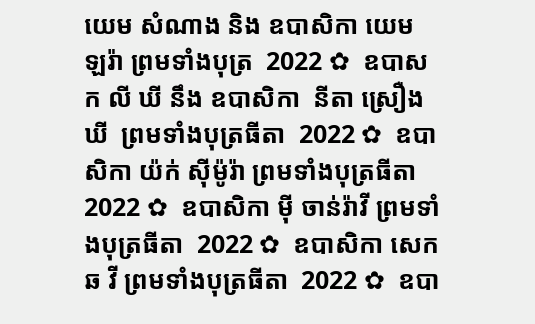យេម សំណាង និង ឧបាសិកា យេម ឡរ៉ា ព្រមទាំងបុត្រ  2022 ✿  ឧបាសក លី ឃី នឹង ឧបាសិកា  នីតា ស្រឿង ឃី  ព្រមទាំងបុត្រធីតា  2022 ✿  ឧបាសិកា យ៉ក់ សុីម៉ូរ៉ា ព្រមទាំងបុត្រធីតា  2022 ✿  ឧបាសិកា មុី ចាន់រ៉ាវី ព្រមទាំងបុត្រធីតា  2022 ✿  ឧបាសិកា សេក ឆ វី ព្រមទាំងបុត្រធីតា  2022 ✿  ឧបា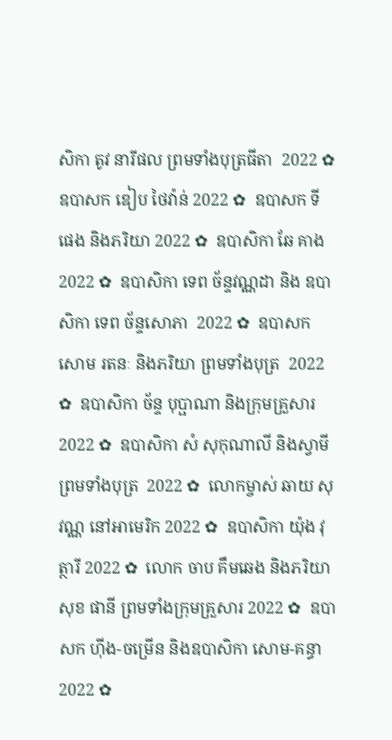សិកា តូវ នារីផល ព្រមទាំងបុត្រធីតា  2022 ✿  ឧបាសក ឌៀប ថៃវ៉ាន់ 2022 ✿  ឧបាសក ទី ផេង និងភរិយា 2022 ✿  ឧបាសិកា ឆែ គាង 2022 ✿  ឧបាសិកា ទេព ច័ន្ទវណ្ណដា និង ឧបាសិកា ទេព ច័ន្ទសោភា  2022 ✿  ឧបាសក សោម រតនៈ និងភរិយា ព្រមទាំងបុត្រ  2022 ✿  ឧបាសិកា ច័ន្ទ បុប្ផាណា និងក្រុមគ្រួសារ 2022 ✿  ឧបាសិកា សំ សុកុណាលី និងស្វាមី ព្រមទាំងបុត្រ  2022 ✿  លោកម្ចាស់ ឆាយ សុវណ្ណ នៅអាមេរិក 2022 ✿  ឧបាសិកា យ៉ុង វុត្ថារី 2022 ✿  លោក ចាប គឹមឆេង និងភរិយា សុខ ផានី ព្រមទាំងក្រុមគ្រួសារ 2022 ✿  ឧបាសក ហ៊ីង-ចម្រើន និងឧបាសិកា សោម-គន្ធា 2022 ✿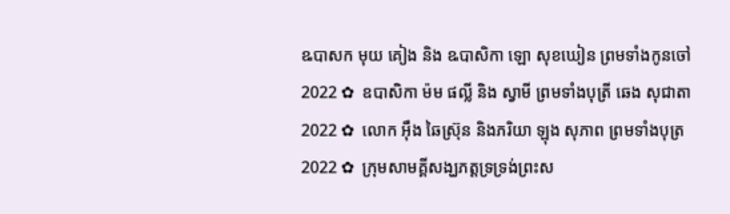ឩបាសក មុយ គៀង និង ឩបាសិកា ឡោ សុខឃៀន ព្រមទាំងកូនចៅ  2022 ✿  ឧបាសិកា ម៉ម ផល្លី និង ស្វាមី ព្រមទាំងបុត្រី ឆេង សុជាតា 2022 ✿  លោក អ៊ឹង ឆៃស្រ៊ុន និងភរិយា ឡុង សុភាព ព្រមទាំងបុត្រ 2022 ✿  ក្រុមសាមគ្គីសង្ឃភត្តទ្រទ្រង់ព្រះស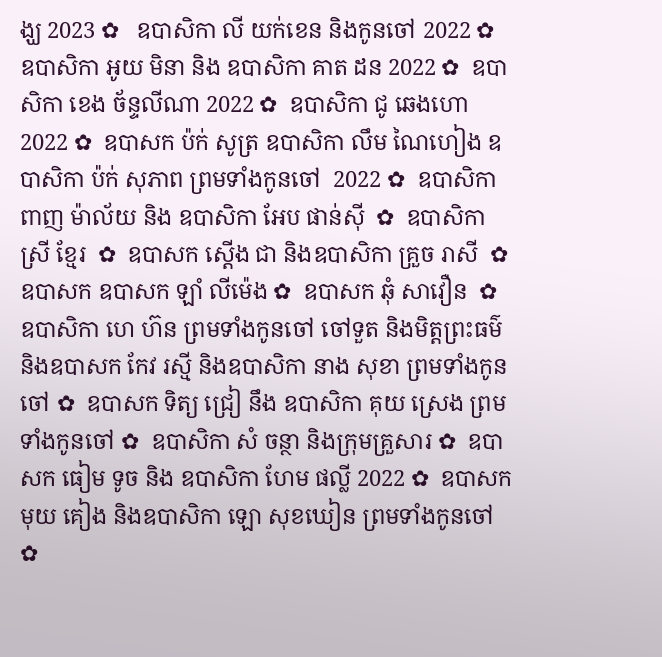ង្ឃ 2023 ✿   ឧបាសិកា លី យក់ខេន និងកូនចៅ 2022 ✿   ឧបាសិកា អូយ មិនា និង ឧបាសិកា គាត ដន 2022 ✿  ឧបាសិកា ខេង ច័ន្ទលីណា 2022 ✿  ឧបាសិកា ជូ ឆេងហោ 2022 ✿  ឧបាសក ប៉ក់ សូត្រ ឧបាសិកា លឹម ណៃហៀង ឧបាសិកា ប៉ក់ សុភាព ព្រមទាំងកូនចៅ  2022 ✿  ឧបាសិកា ពាញ ម៉ាល័យ និង ឧបាសិកា អែប ផាន់ស៊ី  ✿  ឧបាសិកា ស្រី ខ្មែរ  ✿  ឧបាសក ស្តើង ជា និងឧបាសិកា គ្រួច រាសី  ✿  ឧបាសក ឧបាសក ឡាំ លីម៉េង ✿  ឧបាសក ឆុំ សាវឿន  ✿  ឧបាសិកា ហេ ហ៊ន ព្រមទាំងកូនចៅ ចៅទួត និងមិត្តព្រះធម៌ និងឧបាសក កែវ រស្មី និងឧបាសិកា នាង សុខា ព្រមទាំងកូនចៅ ✿  ឧបាសក ទិត្យ ជ្រៀ នឹង ឧបាសិកា គុយ ស្រេង ព្រមទាំងកូនចៅ ✿  ឧបាសិកា សំ ចន្ថា និងក្រុមគ្រួសារ ✿  ឧបាសក ធៀម ទូច និង ឧបាសិកា ហែម ផល្លី 2022 ✿  ឧបាសក មុយ គៀង និងឧបាសិកា ឡោ សុខឃៀន ព្រមទាំងកូនចៅ ✿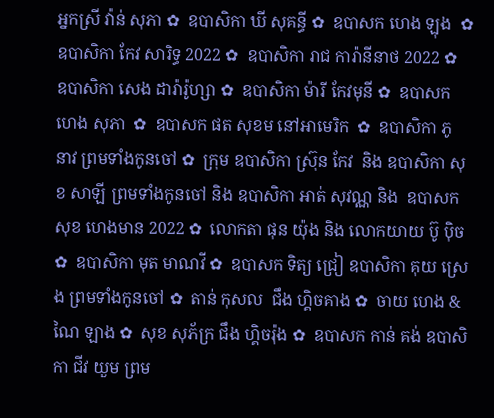អ្នកស្រី វ៉ាន់ សុភា ✿  ឧបាសិកា ឃី សុគន្ធី ✿  ឧបាសក ហេង ឡុង  ✿  ឧបាសិកា កែវ សារិទ្ធ 2022 ✿  ឧបាសិកា រាជ ការ៉ានីនាថ 2022 ✿  ឧបាសិកា សេង ដារ៉ារ៉ូហ្សា ✿  ឧបាសិកា ម៉ារី កែវមុនី ✿  ឧបាសក ហេង សុភា  ✿  ឧបាសក ផត សុខម នៅអាមេរិក  ✿  ឧបាសិកា ភូ នាវ ព្រមទាំងកូនចៅ ✿  ក្រុម ឧបាសិកា ស្រ៊ុន កែវ  និង ឧបាសិកា សុខ សាឡី ព្រមទាំងកូនចៅ និង ឧបាសិកា អាត់ សុវណ្ណ និង  ឧបាសក សុខ ហេងមាន 2022 ✿  លោកតា ផុន យ៉ុង និង លោកយាយ ប៊ូ ប៉ិច ✿  ឧបាសិកា មុត មាណវី ✿  ឧបាសក ទិត្យ ជ្រៀ ឧបាសិកា គុយ ស្រេង ព្រមទាំងកូនចៅ ✿  តាន់ កុសល  ជឹង ហ្គិចគាង ✿  ចាយ ហេង & ណៃ ឡាង ✿  សុខ សុភ័ក្រ ជឹង ហ្គិចរ៉ុង ✿  ឧបាសក កាន់ គង់ ឧបាសិកា ជីវ យួម ព្រម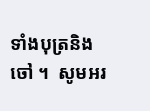ទាំងបុត្រនិង ចៅ ។  សូមអរ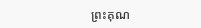ព្រះគុណ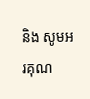និង សូមអរគុណ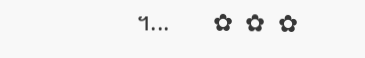។...       ✿  ✿  ✿